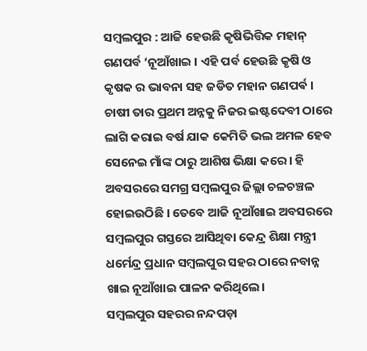ସମ୍ବଲପୁର : ଆଜି ହେଉଛି କୃଷିଭିତ୍ତିକ ମହାନ୍ ଗଣପର୍ବ ‘ନୂଆଁଖାଇ । ଏହି ପର୍ବ ହେଉଛି କୃଷି ଓ କୃଷକ ର ଭାବନା ସହ ଜଡିତ ମହାନ ଗଣପର୍ଵ । ଚାଷୀ ତାର ପ୍ରଥମ ଅନ୍ନକୁ ନିଜର ଇଷ୍ଟଦେବୀ ଠାରେ ଲାଗି କରାଇ ବର୍ଷ ଯାକ କେମିତି ଭଲ ଅମଳ ହେବ ସେନେଇ ମାଁଙ୍କ ଠାରୁ ଆଶିଷ ଭିକ୍ଷା କରେ । ହି ଅବସରରେ ସମଗ୍ର ସମ୍ବଲପୁର ଜିଲ୍ଲା ଚଳଚଞ୍ଚଳ ହୋଇଉଠିଛି । ତେବେ ଆଜି ନୂଆଁଖାଇ ଅବସରରେ ସମ୍ବଲପୁର ଗସ୍ତରେ ଆସିଥିବା କେନ୍ଦ୍ର ଶିକ୍ଷା ମନ୍ତ୍ରୀ ଧର୍ମେନ୍ଦ୍ର ପ୍ରଧାନ ସମ୍ବଲପୁର ସହର ଠାରେ ନବାନ୍ନ ଖାଇ ନୂଆଁଖାଇ ପାଳନ କରିଥିଲେ।
ସମ୍ବଲପୁର ସହରର ନନ୍ଦପଡ଼ା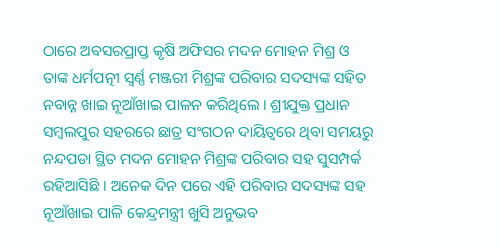ଠାରେ ଅବସରପ୍ରାପ୍ତ କୃଷି ଅଫିସର ମଦନ ମୋହନ ମିଶ୍ର ଓ ତାଙ୍କ ଧର୍ମପତ୍ନୀ ସ୍ଵର୍ଣ୍ଣ ମଞ୍ଜରୀ ମିଶ୍ରଙ୍କ ପରିବାର ସଦସ୍ୟଙ୍କ ସହିତ ନବାନ୍ନ ଖାଇ ନୂଆଁଖାଇ ପାଳନ କରିଥିଲେ । ଶ୍ରୀଯୁକ୍ତ ପ୍ରଧାନ ସମ୍ବଲପୁର ସହରରେ ଛାତ୍ର ସଂଗଠନ ଦାୟିତ୍ୱରେ ଥିବା ସମୟରୁ ନନ୍ଦପଡା ସ୍ଥିତ ମଦନ ମୋହନ ମିଶ୍ରଙ୍କ ପରିବାର ସହ ସୁସମ୍ପର୍କ ରହିଆସିଛି । ଅନେକ ଦିନ ପରେ ଏହି ପରିବାର ସଦସ୍ୟଙ୍କ ସହ ନୂଆଁଖାଇ ପାଳି କେନ୍ଦ୍ରମନ୍ତ୍ରୀ ଖୁସି ଅନୁଭବ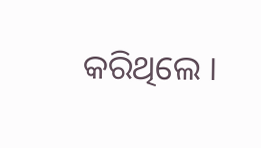କରିଥିଲେ ।